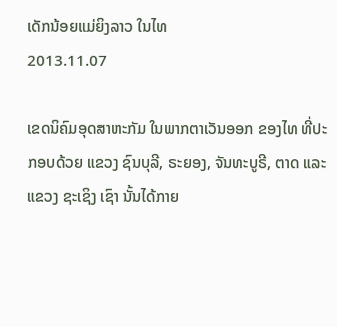ເດັກນ້ອຍແມ່ຍິງລາວ ໃນໄທ
2013.11.07

ເຂດນິຄົມອຸດສາຫະກັມ ໃນພາກຕາເວັນອອກ ຂອງໄທ ທີ່ປະກອບດ້ວຍ ແຂວງ ຊົນບຸລີ, ຣະຍອງ, ຈັນທະບູຣີ, ຕາດ ແລະແຂວງ ຊະເຊິງ ເຊົາ ນັ້ນໄດ້ກາຍ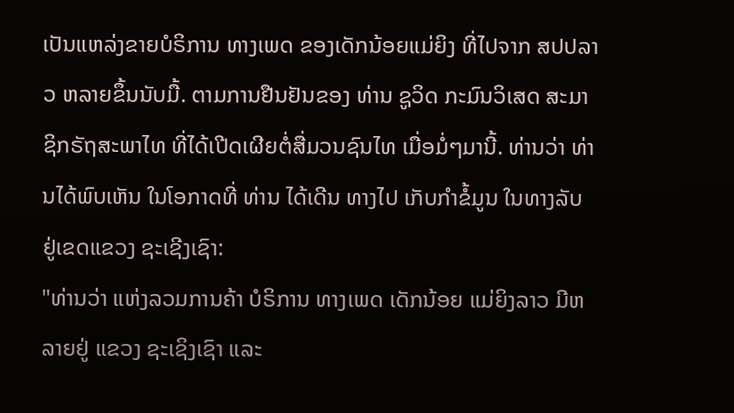ເປັນແຫລ່ງຂາຍບໍຣິການ ທາງເພດ ຂອງເດັກນ້ອຍແມ່ຍິງ ທີ່ໄປຈາກ ສປປລາວ ຫລາຍຂຶ້ນນັບມື້. ຕາມການຢືນຢັນຂອງ ທ່ານ ຊູວິດ ກະມົນວິເສດ ສະມາຊິກຣັຖສະພາໄທ ທີ່ໄດ້ເປີດເຜີຍຕໍ່ສື່ມວນຊົນໄທ ເມື່ອມໍ່ໆມານີ້. ທ່ານວ່າ ທ່ານໄດ້ພົບເຫັນ ໃນໂອກາດທີ່ ທ່ານ ໄດ້ເດີນ ທາງໄປ ເກັບກໍາຂໍ້ມູນ ໃນທາງລັບ ຢູ່ເຂດແຂວງ ຊະເຊີງເຊົາ:
"ທ່ານວ່າ ແຫ່ງລວມການຄ້າ ບໍຣິການ ທາງເພດ ເດັກນ້ອຍ ແມ່ຍິງລາວ ມີຫລາຍຢູ່ ແຂວງ ຊະເຊິງເຊົາ ແລະ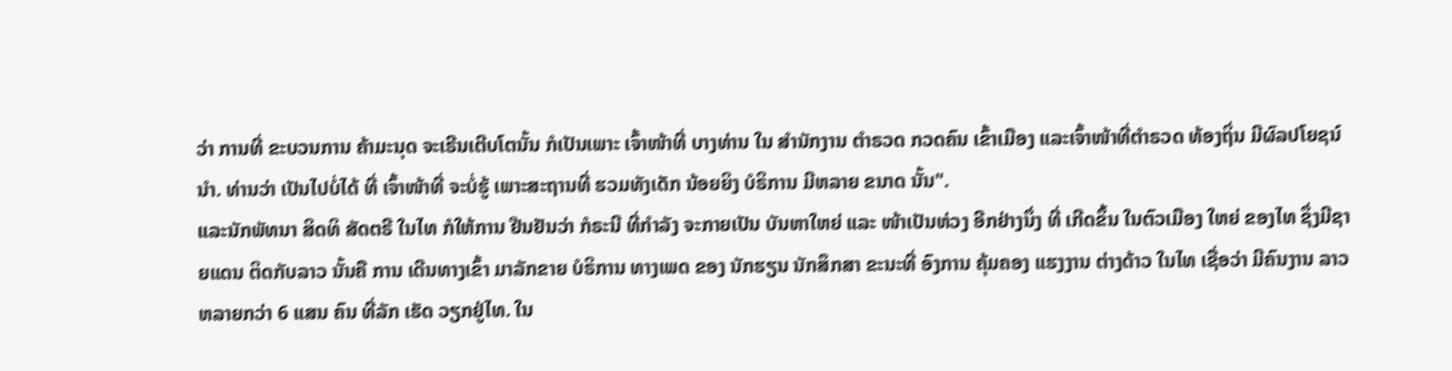ວ່າ ການທີ່ ຂະບວນການ ຄ້າມະນຸດ ຈະເຣີນເຕີບໂຕນັ້ນ ກໍເປັນເພາະ ເຈົ້າໜ້າທີ່ ບາງທ່ານ ໃນ ສໍານັກງານ ຕໍາຣວດ ກວດຄົນ ເຂົ້າເມືອງ ແລະເຈົ້າໜ້າທີ່ຕໍາຣວດ ທ້ອງຖິ່ນ ມີຜົລປໂຍຊນ໌ ນໍາ. ທ່ານວ່າ ເປັນໄປບໍ່ໄດ້ ທີ່ ເຈົ້າໜ້າທີ່ ຈະບໍ່ຮູ້ ເພາະສະຖານທີ່ ຮວມທັງເດັກ ນ້ອຍຍິງ ບໍຣິການ ມີຫລາຍ ຂນາດ ນັ້ນ".
ແລະນັກພັທນາ ສິດທິ ສັດຕຣີ ໃນໄທ ກໍໃຫ້ການ ຢືນຢັນວ່າ ກໍຣະນີ ທີ່ກໍາລັງ ຈະກາຍເປັນ ບັນຫາໃຫຍ່ ແລະ ໜ້າເປັນຫ່ວງ ອີກຢ່າງນຶ່ງ ທີ່ ເກີດຂຶ້ນ ໃນຕົວເມືອງ ໃຫຍ່ ຂອງໄທ ຊຶ່ງມີຊາຍແດນ ຕິດກັບລາວ ນັ້ນຄື ການ ເດີນທາງເຂົ້າ ມາລັກຂາຍ ບໍຣິການ ທາງເພດ ຂອງ ນັກຮຽນ ນັກສຶກສາ ຂະນະທີ່ ອົງການ ຄຸ້ມຄອງ ແຮງງານ ຕ່າງດ້າວ ໃນໄທ ເຊື່ອວ່າ ມີຄົນງານ ລາວ ຫລາຍກວ່າ 6 ແສນ ຄົນ ທີ່ລັກ ເຮັດ ວຽກຢູ່ໄທ. ໃນ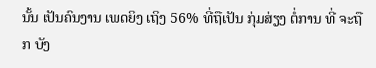ນັ້ນ ເປັນຄົນງານ ເພດຍິງ ເຖິງ 56% ທີ່ຖືເປັນ ກຸ່ມສ່ຽງ ຕໍ່ການ ທີ່ ຈະຖືກ ບັງ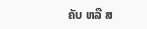ຄັບ ຫລື ສ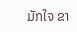ມັກໃຈ ຂາ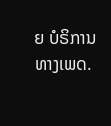ຍ ບໍຣິການ ທາງເພດ.